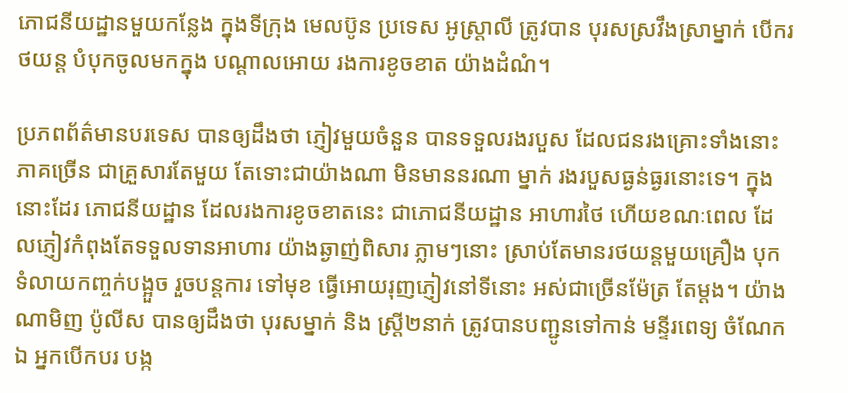ភោជនីយដ្ឋានមួយកន្លែង ក្នុងទីក្រុង មេលប៊ូន ប្រទេស អូស្ត្រាលី ត្រូវបាន បុរសស្រវឹងស្រាម្នាក់ បើករថយន្ត បំបុកចូលមកក្នុង បណ្តាលអោយ រងការខូចខាត យ៉ាងដំណំ។

ប្រភពព័ត៌មានបរទេស បានឲ្យដឹងថា ភ្ញៀវមួយចំនួន បានទទួលរងរបួស ដែលជនរងគ្រោះទាំងនោះ ភាគច្រើន ជាគ្រួសារតែមួយ តែទោះជាយ៉ាងណា មិនមាននរណា ម្នាក់ រងរបួសធ្ងន់ធ្ងរនោះទេ។ ក្នុងនោះដែរ ភោជនីយដ្ឋាន ដែលរងការខូចខាតនេះ ជាភោជនីយដ្ឋាន អាហារថៃ ហើយខណៈពេល ដែលភ្ញៀវកំពុងតែទទួលទានអាហារ យ៉ាងឆ្ងាញ់ពិសារ ភ្លាមៗនោះ ស្រាប់តែមានរថយន្តមួយគ្រឿង បុកទំលាយកញ្ចក់បង្អួច រួចបន្តការ ទៅមុខ ធ្វើអោយរុញភ្ញៀវនៅទីនោះ អស់ជាច្រើនម៉ែត្រ តែម្តង។ យ៉ាងណាមិញ ប៉ូលីស បានឲ្យដឹងថា បុរសម្នាក់ និង ស្រ្តី២នាក់ ត្រូវបានបញ្ជូនទៅកាន់ មន្ទីរពេទ្យ ចំណែកឯ អ្នកបើកបរ បង្ក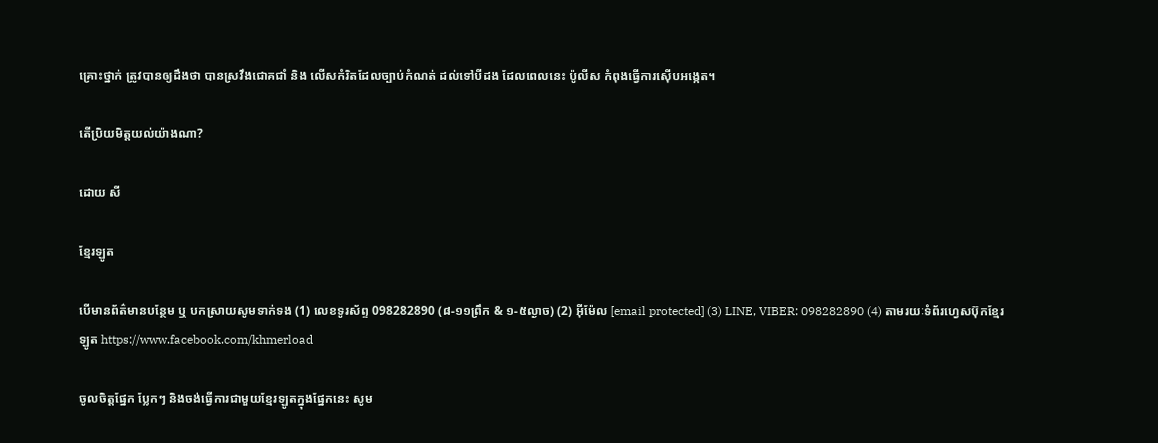គ្រោះថ្នាក់ ត្រូវបានឲ្យដឹងថា បានស្រវឹងជោគជាំ និង លើសកំរិតដែលច្បាប់កំណត់ ដល់ទៅបីដង ដែលពេលនេះ ប៉ូលីស កំពុងធ្វើការស៊ើបអង្កេត។

តើប្រិយមិត្តយល់យ៉ាងណា?

ដោយ សី

ខ្មែរឡូត

បើមានព័ត៌មានបន្ថែម ឬ បកស្រាយសូមទាក់ទង (1) លេខទូរស័ព្ទ 098282890 (៨-១១ព្រឹក & ១-៥ល្ងាច) (2) អ៊ីម៉ែល [email protected] (3) LINE, VIBER: 098282890 (4) តាមរយៈទំព័រហ្វេសប៊ុកខ្មែរឡូត https://www.facebook.com/khmerload

ចូលចិត្តផ្នែក ប្លែកៗ និងចង់ធ្វើការជាមួយខ្មែរឡូតក្នុងផ្នែកនេះ សូម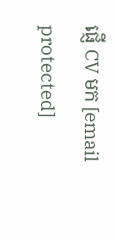ផ្ញើ CV មក [email protected]